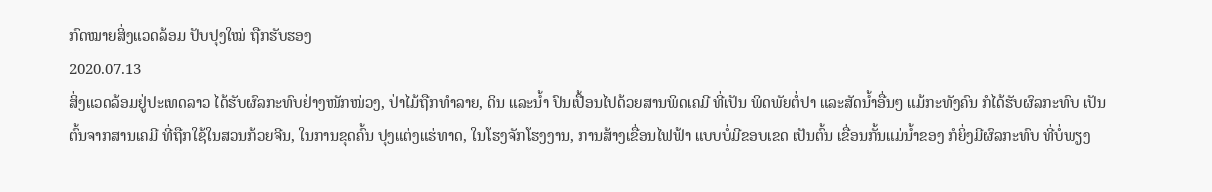ກົດໝາຍສິ່ງແວດລ້ອມ ປັບປຸງໃໝ່ ຖືກຮັບຮອງ
2020.07.13
ສິ່ງແວດລ້ອມຢູ່ປະເທດລາວ ໄດ້ຮັບຜົລກະທົບຢ່າງໜັກໜ່ວງ, ປ່າໄມ້ຖືກທໍາລາຍ, ດິນ ແລະນໍ້າ ປົນເປື້ອນໄປດ້ວຍສານພິດເຄມີ ທີ່ເປັນ ພິດພັຍຕໍ່ປາ ແລະສັດນໍ້າອື່ນໆ ແມ້ກະທັງຄົນ ກໍໄດ້ຮັບຜົລກະທົບ ເປັນຕົ້ນຈາກສານເຄມີ ທີ່ຖືກໃຊ້ໃນສວນກ້ວຍຈີນ, ໃນການຂຸດຄົ້ນ ປຸງແຕ່ງແຮ່ທາດ, ໃນໂຮງຈັກໂຮງງານ, ການສ້າງເຂື່ອນໄຟຟ້າ ແບບບໍ່ມີຂອບເຂດ ເປັນຕົ້ນ ເຂື່ອນກັ້ນແມ່ນໍ້າຂອງ ກໍຍິ່ງມີຜົລກະທົບ ທີ່ບໍ່ພຽງ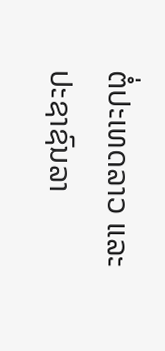ຕໍ່ປະເທດລາວ ແລະ ປະຊາຊົນລາ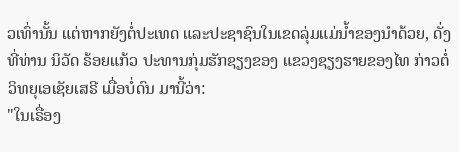ວເທົ່ານັ້ນ ແຕ່ຫາກຍັງຕໍ່ປະເທດ ແລະປະຊາຊົນໃນເຂດລຸ່ມແມ່ນໍ້າຂອງນໍາດ້ວຍ, ດັ່ງທີ່ທ່ານ ນິວັດ ຣ້ອຍແກ້ວ ປະທານກຸ່ມຮັກຊຽງຂອງ ແຂວງຊຽງຮາຍຂອງໄທ ກ່າວຕໍ່ວິທຍຸເອເຊັຍເສຣີ ເມື່ອບໍ່ດົນ ມານີ້ວ່າ:
"ໃນເຣື່ອງ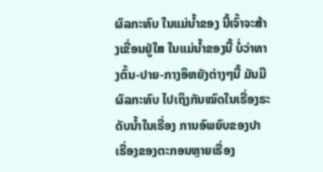ຜົລກະທົບ ໃນແມ່ນໍ້າຂອງ ນີ້ເຈົ້າຈະສ້າງເຂື່ອນຢູ່ໃສ ໃນແມ່ນໍ້າຂອງນີ້ ບໍ່ວ່າທາງຕົ້ນ-ປາຍ-ກາງອິຫຍັງຕ່າງໆນີ້ ມັນມີຜົລກະທົບ ໄປເຖິງກັນໝົດໃນເຣື່ອງຣະດັບນໍ້າໃນເຣື່ອງ ການອົພຍົບຂອງປາ ເຣື່ອງຂອງຕະກອນຫຼາຍເຣື່ອງ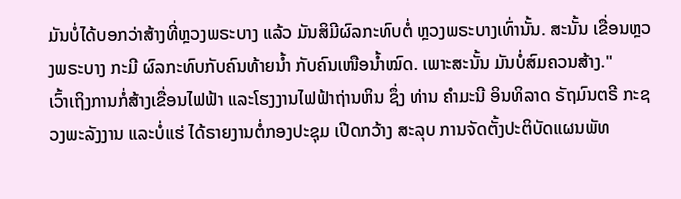ມັນບໍ່ໄດ້ບອກວ່າສ້າງທີ່ຫຼວງພຣະບາງ ແລ້ວ ມັນສິມີຜົລກະທົບຕໍ່ ຫຼວງພຣະບາງເທົ່ານັ້ນ. ສະນັ້ນ ເຂື່ອນຫຼວງພຣະບາງ ກະມີ ຜົລກະທົບກັບຄົນທ້າຍນໍ້າ ກັບຄົນເໜືອນໍ້າໝົດ. ເພາະສະນັ້ນ ມັນບໍ່ສົມຄວນສ້າງ."
ເວົ້າເຖິງການກໍ່ສ້າງເຂື່ອນໄຟຟ້າ ແລະໂຮງງານໄຟຟ້າຖ່ານຫິນ ຊຶ່ງ ທ່ານ ຄຳມະນີ ອິນທິລາດ ຣັຖມົນຕຣີ ກະຊວງພະລັງງານ ແລະບໍ່ແຮ່ ໄດ້ຣາຍງານຕໍ່ກອງປະຊຸມ ເປີດກວ້າງ ສະລຸບ ການຈັດຕັ້ງປະຕິບັດແຜນພັທ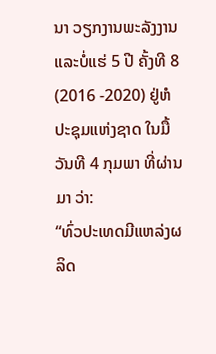ນາ ວຽກງານພະລັງງານ ແລະບໍ່ແຮ່ 5 ປີ ຄັ້ງທີ 8 (2016 -2020) ຢູ່ຫໍປະຊຸມແຫ່ງຊາດ ໃນມື້ວັນທີ 4 ກຸມພາ ທີ່ຜ່ານມາ ວ່າ:
“ທົ່ວປະເທດມີແຫລ່ງຜລິດ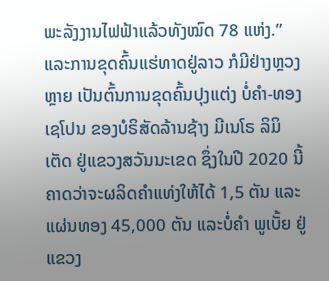ພະລັງງານໄຟຟ້າແລ້ວທັງໝົດ 78 ແຫ່ງ.”
ແລະການຂຸດຄົ້ນແຮ່ທາດຢູ່ລາວ ກໍມີຢ່າງຫຼວງຫຼາຍ ເປັນຕົ້ນການຂຸດຄົ້ນປຸງແຕ່ງ ບໍ່ຄຳ-ທອງ ເຊໂປນ ຂອງບໍຣິສັດລ້ານຊ້າງ ມີເນໂຣ ລິມິເຕັດ ຢູ່ແຂວງສວັນນະເຂດ ຊຶ່ງໃນປີ 2020 ນີ້ ຄາດວ່າຈະຜລິດຄໍາແທ່ງໃຫ້ໄດ້ 1,5 ຕັນ ແລະແຜ່ນທອງ 45,000 ຕັນ ແລະບໍ່ຄໍາ ພູເບັ້ຍ ຢູ່ແຂວງ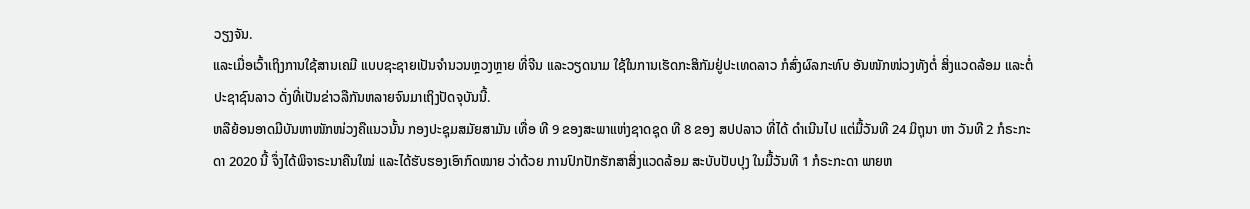ວຽງຈັນ.
ແລະເມື່ອເວົ້າເຖິງການໃຊ້ສານເຄມີ ແບບຊະຊາຍເປັນຈໍານວນຫຼວງຫຼາຍ ທີ່ຈີນ ແລະວຽດນາມ ໃຊ້ໃນການເຮັດກະສິກັມຢູ່ປະເທດລາວ ກໍສົ່ງຜົລກະທົບ ອັນໜັກໜ່ວງທັງຕໍ່ ສິ່ງແວດລ້ອມ ແລະຕໍ່ປະຊາຊົນລາວ ດັ່ງທີ່ເປັນຂ່າວລືກັນຫລາຍຈົນມາເຖິງປັດຈຸບັນນີ້.
ຫລືຍ້ອນອາດມີບັນຫາໜັກໜ່ວງຄືແນວນັ້ນ ກອງປະຊຸມສມັຍສາມັນ ເທື່ອ ທີ 9 ຂອງສະພາແຫ່ງຊາດຊຸດ ທີ 8 ຂອງ ສປປລາວ ທີ່ໄດ້ ດໍາເນີນໄປ ແຕ່ມື້ວັນທີ 24 ມິຖຸນາ ຫາ ວັນທີ 2 ກໍຣະກະດາ 2020 ນີ້ ຈຶ່ງໄດ້ພິຈາຣະນາຄືນໃໝ່ ແລະໄດ້ຮັບຮອງເອົາກົດໝາຍ ວ່າດ້ວຍ ການປົກປັກຮັກສາສິ່ງແວດລ້ອມ ສະບັບປັບປຸງ ໃນມື້ວັນທີ 1 ກໍຣະກະດາ ພາຍຫ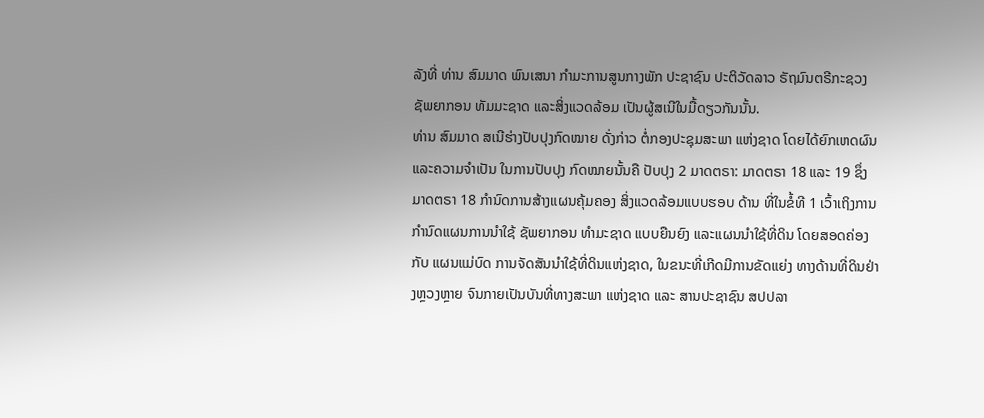ລັງທີ່ ທ່ານ ສົມມາດ ພົນເສນາ ກໍາມະການສູນກາງພັກ ປະຊາຊົນ ປະຕິວັດລາວ ຣັຖມົນຕຣີກະຊວງຊັພຍາກອນ ທັມມະຊາດ ແລະສິ່ງແວດລ້ອມ ເປັນຜູ້ສເນີໃນມື້ດຽວກັນນັ້ນ.
ທ່ານ ສົມມາດ ສເນີຮ່າງປັບປຸງກົດໝາຍ ດັ່ງກ່າວ ຕໍ່ກອງປະຊຸມສະພາ ແຫ່ງຊາດ ໂດຍໄດ້ຍົກເຫດຜົນ ແລະຄວາມຈໍາເປັນ ໃນການປັບປຸງ ກົດໝາຍນັ້ນຄື ປັບປຸງ 2 ມາດຕຣາ: ມາດຕຣາ 18 ແລະ 19 ຊຶ່ງ ມາດຕຣາ 18 ກໍານົດການສ້າງແຜນຄຸ້ມຄອງ ສິ່ງແວດລ້ອມແບບຮອບ ດ້ານ ທີ່ໃນຂໍ້ທີ 1 ເວົ້າເຖິງການກໍານົດແຜນການນໍາໃຊ້ ຊັພຍາກອນ ທໍາມະຊາດ ແບບຍືນຍົງ ແລະແຜນນໍາໃຊ້ທີ່ດິນ ໂດຍສອດຄ່ອງກັບ ແຜນແມ່ບົດ ການຈັດສັນນໍາໃຊ້ທີ່ດິນແຫ່ງຊາດ, ໃນຂນະທີ່ເກີດມີການຂັດແຍ່ງ ທາງດ້ານທີ່ດິນຢ່າງຫຼວງຫຼາຍ ຈົນກາຍເປັນບັນທີ່ທາງສະພາ ແຫ່ງຊາດ ແລະ ສານປະຊາຊົນ ສປປລາ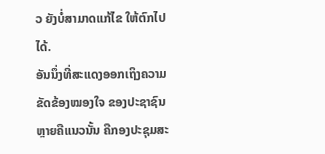ວ ຍັງບໍ່ສາມາດແກ້ໄຂ ໃຫ້ຕົກໄປໄດ້.
ອັນນຶ່ງທີ່ສະແດງອອກເຖິງຄວາມຂັດຂ້ອງໝອງໃຈ ຂອງປະຊາຊົນຫຼາຍຄືແນວນັ້ນ ຄືກອງປະຊຸມສະ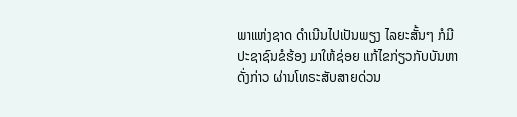ພາແຫ່ງຊາດ ດໍາເນີນໄປເປັນພຽງ ໄລຍະສັ້ນໆ ກໍມີປະຊາຊົນຂໍຮ້ອງ ມາໃຫ້ຊ່ອຍ ແກ້ໄຂກ່ຽວກັບບັນຫາດັ່ງກ່າວ ຜ່ານໂທຣະສັບສາຍດ່ວນ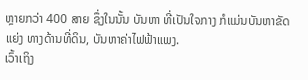ຫຼາຍກວ່າ 400 ສາຍ ຊຶ່ງໃນນັ້ນ ບັນຫາ ທີ່ເປັນໃຈກາງ ກໍແມ່ນບັນຫາຂັດແຍ່ງ ທາງດ້ານທີ່ດິນ, ບັນຫາຄ່າໄຟຟ້າແພງ.
ເວົ້າເຖິງ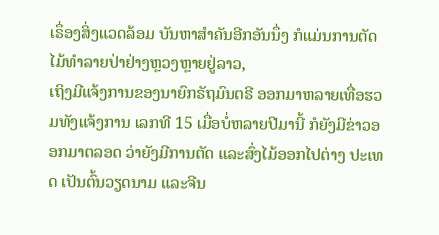ເຣຶ່ອງສິ່ງແວດລ້ອມ ບັນຫາສໍາຄັນອີກອັນນຶ່ງ ກໍແມ່ນການຕັດໄມ້ທໍາລາຍປ່າຢ່າງຫຼວງຫຼາຍຢູ່ລາວ,
ເຖິງມີແຈ້ງການຂອງນາຍົກຣັຖມົນຕຣີ ອອກມາຫລາຍເທື່ອຮວມທັງແຈ້ງການ ເລກທີ 15 ເມື່ອບໍ່ຫລາຍປີມານີ້ ກໍຍັງມີຂ່າວອອກມາຕລອດ ວ່າຍັງມີການຕັດ ແລະສົ່ງໄມ້ອອກໄປຕ່າງ ປະເທດ ເປັນຕົ້ນວຽດນາມ ແລະຈີນ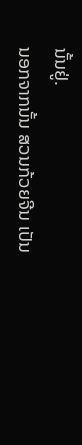ນັ້ນຢູ່.
ນອກຈາກນັ້ນ ສວນກ້ວຍຈີນ ເປັນ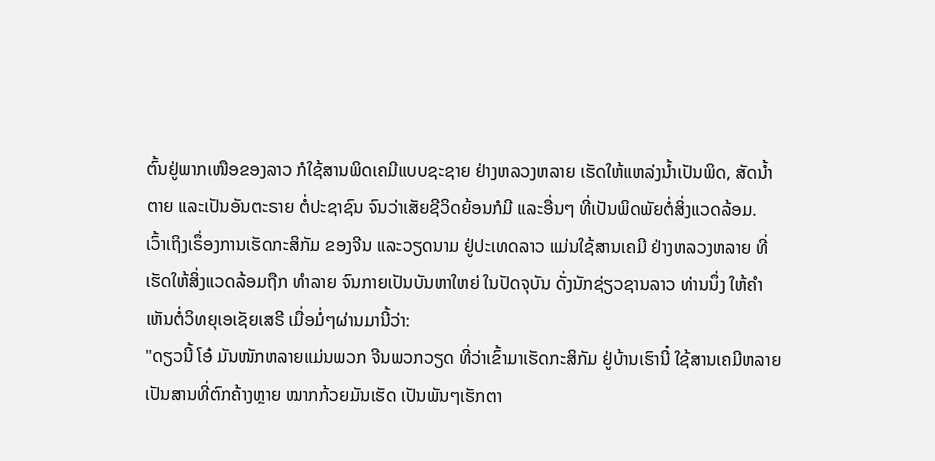ຕົ້ນຢູ່ພາກເໜືອຂອງລາວ ກໍໃຊ້ສານພິດເຄມີແບບຊະຊາຍ ຢ່າງຫລວງຫລາຍ ເຮັດໃຫ້ແຫລ່ງນໍ້າເປັນພິດ, ສັດນໍ້າຕາຍ ແລະເປັນອັນຕະຣາຍ ຕໍ່ປະຊາຊົນ ຈົນວ່າເສັຍຊີວິດຍ້ອນກໍມີ ແລະອື່ນໆ ທີ່ເປັນພິດພັຍຕໍ່ສິ່ງແວດລ້ອມ.
ເວົ້າເຖິງເຣຶ່ອງການເຮັດກະສິກັມ ຂອງຈີນ ແລະວຽດນາມ ຢູ່ປະເທດລາວ ແມ່ນໃຊ້ສານເຄມີ ຢ່າງຫລວງຫລາຍ ທີ່ເຮັດໃຫ້ສິ່ງແວດລ້ອມຖືກ ທໍາລາຍ ຈົນກາຍເປັນບັນຫາໃຫຍ່ ໃນປັດຈຸບັນ ດັ່ງນັກຊ່ຽວຊານລາວ ທ່ານນຶ່ງ ໃຫ້ຄໍາເຫັນຕໍ່ວິທຍຸເອເຊັຍເສຣີ ເມື່ອມໍ່ໆຜ່ານມານີ້ວ່າ:
"ດຽວນີ້ ໂອ໋ ມັນໜັກຫລາຍແມ່ນພວກ ຈີນພວກວຽດ ທີ່ວ່າເຂົ້າມາເຮັດກະສິກັມ ຢູ່ບ້ານເຮົານີ໋ ໃຊ້ສານເຄມີຫລາຍ ເປັນສານທີ່ຕົກຄ້າງຫຼາຍ ໝາກກ້ວຍມັນເຮັດ ເປັນພັນໆເຮັກຕາ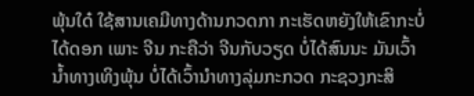ພຸ້ນໃດ໋ ໃຊ້ສານເຄມີທາງດ້ານກວດກາ ກະເຮັດຫຍັງໃຫ້ເຂົາກະບໍ່ໄດ້ດອກ ເພາະ ຈີນ ກະຄືວ່າ ຈີນກັບວຽດ ບໍ່ໄດ້ສົນນະ ມັນເວົ້ານໍ້າທາງເທິງພຸ້ນ ບໍ່ໄດ້ເວົ້ານໍາທາງລຸ່ມກະກວດ ກະຊວງກະສິ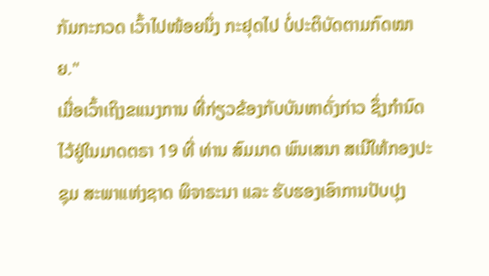ກັມກະກວດ ເວົ້າໄປໜ້ອຍນຶ່ງ ກະຢຸດໄປ ບໍ່ປະຕິບັດຕາມກົດໝາຍ."
ເມື່ອເວົ້າເຖິງຂແນງການ ທີ່ກ່ຽວຂ້ອງກັບບັນຫາດັ່ງກ່າວ ຊຶ່ງກໍານົດໄວ້ຢູ່ໃນມາດຕຣາ 19 ທີ່ ທ່ານ ສົມມາດ ພົນເສນາ ສເນີໃຫ້ກອງປະຊຸມ ສະພາແຫ່ງຊາດ ພິຈາຣະນາ ແລະ ຮັບຮອງເອົາການປັບປຸງ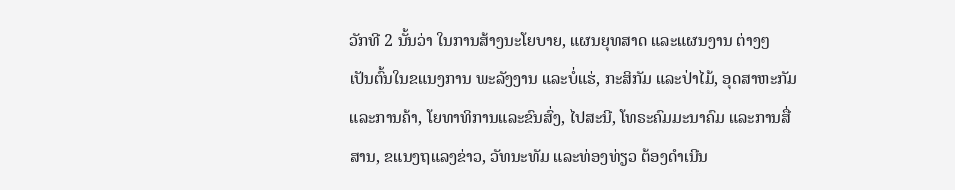ວັກທີ 2 ນັ້ນວ່າ ໃນການສ້າງນະໂຍບາຍ, ແຜນຍຸທສາດ ແລະແຜນງານ ຕ່າງໆ ເປັນຕົ້ນໃນຂແນງການ ພະລັງງານ ແລະບໍ່ແຮ່, ກະສິກັມ ແລະປ່າໄມ້, ອຸດສາຫະກັມ ແລະການຄ້າ, ໂຍທາທິການແລະຂົນສົ່ງ, ໄປສະນີ, ໂທຣະຄົມມະນາຄົມ ແລະການສື່ສານ, ຂແນງຖແລງຂ່າວ, ວັທນະທັມ ແລະທ່ອງທ່ຽວ ຕ້ອງດໍາເນີນ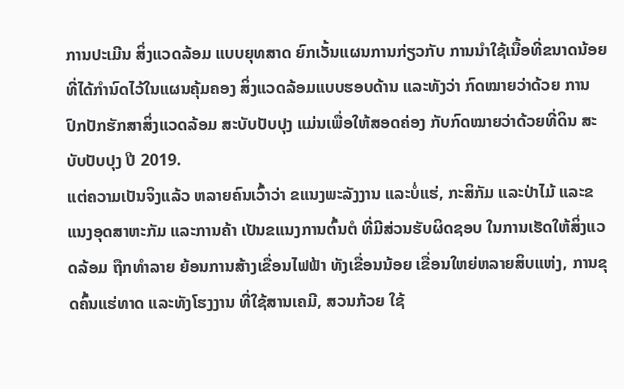ການປະເມີນ ສິ່ງແວດລ້ອມ ແບບຍຸທສາດ ຍົກເວັ້ນແຜນການກ່ຽວກັບ ການນໍາໃຊ້ເນື້ອທີ່ຂນາດນ້ອຍ ທີ່ໄດ້ກໍານົດໄວ້ໃນແຜນຄຸ້ມຄອງ ສິ່ງແວດລ້ອມແບບຮອບດ້ານ ແລະທັງວ່າ ກົດໝາຍວ່າດ້ວຍ ການປົກປັກຮັກສາສິ່ງແວດລ້ອມ ສະບັບປັບປຸງ ແມ່ນເພື່ອໃຫ້ສອດຄ່ອງ ກັບກົດໝາຍວ່າດ້ວຍທີ່ດິນ ສະບັບປັບປຸງ ປີ 2019.
ແຕ່ຄວາມເປັນຈິງແລ້ວ ຫລາຍຄົນເວົ້າວ່າ ຂແນງພະລັງງານ ແລະບໍ່ແຮ່, ກະສິກັມ ແລະປ່າໄມ້ ແລະຂແນງອຸດສາຫະກັມ ແລະການຄ້າ ເປັນຂແນງການຕົ້ນຕໍ ທີ່ມີສ່ວນຮັບຜິດຊອບ ໃນການເຮັດໃຫ້ສິ່ງແວດລ້ອມ ຖືກທໍາລາຍ ຍ້ອນການສ້າງເຂື່ອນໄຟຟ້າ ທັງເຂື່ອນນ້ອຍ ເຂື່ອນໃຫຍ່ຫລາຍສິບແຫ່ງ, ການຂຸດຄົ້ນແຮ່ທາດ ແລະທັງໂຮງງານ ທີ່ໃຊ້ສານເຄມີ, ສວນກ້ວຍ ໃຊ້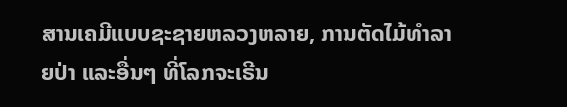ສານເຄມີແບບຊະຊາຍຫລວງຫລາຍ, ການຕັດໄມ້ທໍາລາຍປ່າ ແລະອື່ນໆ ທີ່ໂລກຈະເຣີນ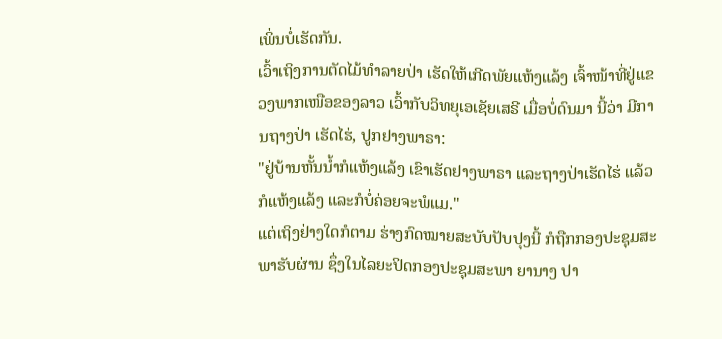ເພິ່ນບໍ່ເຮັດກັນ.
ເວົ້າເຖິງການຕັດໄມ້ທໍາລາຍປ່າ ເຮັດໃຫ້ເກີດພັຍແຫ້ງແລ້ງ ເຈົ້າໜ້າທີ່ຢູ່ແຂວງພາກເໜືອຂອງລາວ ເວົ້າກັບວິທຍຸເອເຊັຍເສຣີ ເມື່ອບໍ່ດົນມາ ນີ້ວ່າ ມີການຖາງປ່າ ເຮັດໄຮ່, ປູກຢາງພາຣາ:
"ຢູ່ບ້ານຫັ້ນນໍ້າກໍແຫ້ງແລ້ງ ເຂົາເຮັດຢາງພາຣາ ແລະຖາງປ່າເຮັດໄຮ່ ແລ້ວກໍແຫ້ງແລ້ງ ແລະກໍບໍ່ຄ່ອຍຈະພໍແມ."
ແຕ່ເຖິງຢ່າງໃດກໍຕາມ ຮ່າງກົດໝາຍສະບັບປັບປຸງນີ້ ກໍຖືກກອງປະຊຸມສະພາຮັບຜ່ານ ຊຶ່ງໃນໄລຍະປິດກອງປະຊຸມສະພາ ຍານາງ ປາ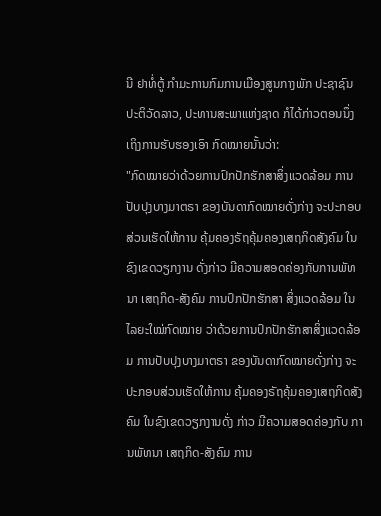ນີ ຢາທໍ່ຕູ້ ກໍາມະການກົມການເມືອງສູນກາງພັກ ປະຊາຊົນປະຕິວັດລາວ, ປະທານສະພາແຫ່ງຊາດ ກໍໄດ້ກ່າວຕອນນຶ່ງ ເຖິງການຮັບຮອງເອົາ ກົດໝາຍນັ້ນວ່າ:
"ກົດໝາຍວ່າດ້ວຍການປົກປັກຮັກສາສິ່ງແວດລ້ອມ ການປັບປຸງບາງມາຕຣາ ຂອງບັນດາກົດໝາຍດັ່ງກ່າງ ຈະປະກອບສ່ວນເຮັດໃຫ້ການ ຄຸ້ມຄອງຣັຖຄຸ້ມຄອງເສຖກິດສັງຄົມ ໃນຂົງເຂດວຽກງານ ດັ່ງກ່າວ ມີຄວາມສອດຄ່ອງກັບການພັທນາ ເສຖກິດ-ສັງຄົມ ການປົກປັກຮັກສາ ສິ່ງແວດລ້ອມ ໃນໄລຍະໃໝ່ກົດໝາຍ ວ່າດ້ວຍການປົກປັກຮັກສາສິ່ງແວດລ້ອມ ການປັບປຸງບາງມາຕຣາ ຂອງບັນດາກົດໝາຍດັ່ງກ່າງ ຈະປະກອບສ່ວນເຮັດໃຫ້ການ ຄຸ້ມຄອງຣັຖຄຸ້ມຄອງເສຖກິດສັງຄົມ ໃນຂົງເຂດວຽກງານດັ່ງ ກ່າວ ມີຄວາມສອດຄ່ອງກັບ ການພັທນາ ເສຖກິດ-ສັງຄົມ ການ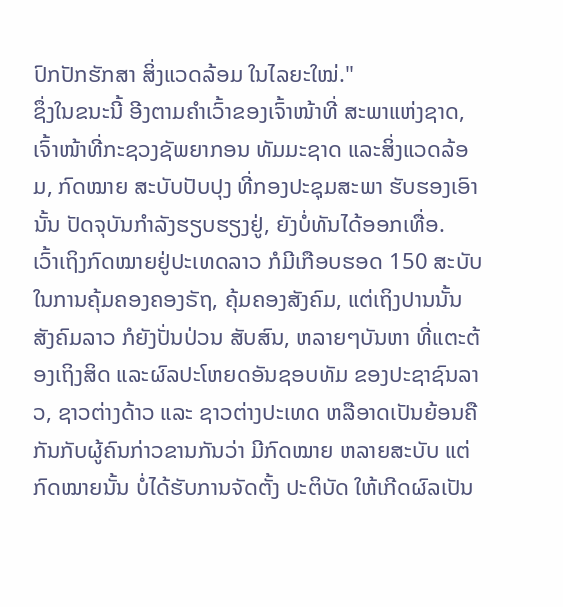ປົກປັກຮັກສາ ສິ່ງແວດລ້ອມ ໃນໄລຍະໃໝ່."
ຊຶ່ງໃນຂນະນີ້ ອີງຕາມຄໍາເວົ້າຂອງເຈົ້າໜ້າທີ່ ສະພາແຫ່ງຊາດ, ເຈົ້າໜ້າທີ່ກະຊວງຊັພຍາກອນ ທັມມະຊາດ ແລະສິ່ງແວດລ້ອມ, ກົດໝາຍ ສະບັບປັບປຸງ ທີ່ກອງປະຊຸມສະພາ ຮັບຮອງເອົານັ້ນ ປັດຈຸບັນກໍາລັງຮຽບຮຽງຢູ່, ຍັງບໍ່ທັນໄດ້ອອກເທື່ອ.
ເວົ້າເຖິງກົດໝາຍຢູ່ປະເທດລາວ ກໍມີເກືອບຮອດ 150 ສະບັບ ໃນການຄຸ້ມຄອງຄອງຣັຖ, ຄຸ້ມຄອງສັງຄົມ, ແຕ່ເຖິງປານນັ້ນ ສັງຄົມລາວ ກໍຍັງປັ່ນປ່ວນ ສັບສົນ, ຫລາຍໆບັນຫາ ທີ່ແຕະຕ້ອງເຖິງສິດ ແລະຜົລປະໂຫຍດອັນຊອບທັມ ຂອງປະຊາຊົນລາວ, ຊາວຕ່າງດ້າວ ແລະ ຊາວຕ່າງປະເທດ ຫລືອາດເປັນຍ້ອນຄືກັນກັບຜູ້ຄົນກ່າວຂານກັນວ່າ ມີກົດໝາຍ ຫລາຍສະບັບ ແຕ່ກົດໝາຍນັ້ນ ບໍ່ໄດ້ຮັບການຈັດຕັ້ງ ປະຕິບັດ ໃຫ້ເກີດຜົລເປັນ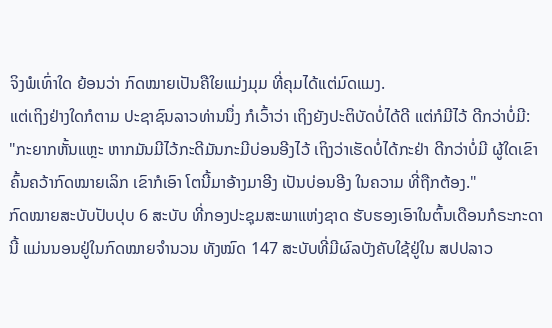ຈິງພໍເທົ່າໃດ ຍ້ອນວ່າ ກົດໝາຍເປັນຄືໃຍແມ່ງມຸມ ທີ່ຄຸມໄດ້ແຕ່ມົດແມງ.
ແຕ່ເຖິງຢ່າງໃດກໍຕາມ ປະຊາຊົນລາວທ່ານນຶ່ງ ກໍເວົ້າວ່າ ເຖິງຍັງປະຕິບັດບໍ່ໄດ້ດີ ແຕ່ກໍມີໄວ້ ດີກວ່າບໍ່ມີ:
"ກະຍາກຫັ້ນແຫຼະ ຫາກມັນມີໄວ້ກະດີມັນກະມີບ່ອນອີງໄວ້ ເຖິງວ່າເຮັດບໍ່ໄດ້ກະຢ່າ ດີກວ່າບໍ່ມີ ຜູ້ໃດເຂົາຄົ້ນຄວ້າກົດໝາຍເລິກ ເຂົາກໍເອົາ ໂຕນີ້ມາອ້າງມາອີງ ເປັນບ່ອນອີງ ໃນຄວາມ ທີ່ຖືກຕ້ອງ."
ກົດໝາຍສະບັບປັບປຸບ 6 ສະບັບ ທີ່ກອງປະຊຸມສະພາແຫ່ງຊາດ ຮັບຮອງເອົາໃນຕົ້ນເດືອນກໍຣະກະດານີ້ ແມ່ນນອນຢູ່ໃນກົດໝາຍຈໍານວນ ທັງໝົດ 147 ສະບັບທີ່ມີຜົລບັງຄັບໃຊ້ຢູ່ໃນ ສປປລາວ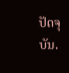ປັດຈຸບັນ.